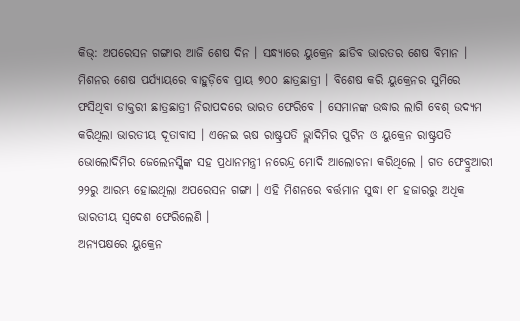କିଭ୍: ଅପରେସନ ଗଙ୍ଗାର ଆଜି ଶେଷ ଦିନ । ସନ୍ଧ୍ୟାରେ ୟୁକ୍ରେନ ଛାଡିବ ଭାରତର ଶେଷ ବିମାନ । ମିଶନର ଶେଷ ପର୍ଯ୍ୟାୟରେ ବାହୁଡ଼ିବେ ପ୍ରାୟ ୭୦୦ ଛାତ୍ରଛାତ୍ରୀ । ବିଶେଷ କରି ୟୁକ୍ରେନର ସୁମିରେ ଫସିଥିବା ଡାକ୍ତରୀ ଛାତ୍ରଛାତ୍ରୀ ନିରାପଦରେ ଭାରତ ଫେରିବେ । ସେମାନଙ୍କ ଉଦ୍ଧାର ଲାଗି ବେଶ୍ ଉଦ୍ୟମ କରିଥିଲା ଭାରତୀୟ ଦୂତାବାସ । ଏନେଇ ଋଷ ରାଷ୍ଟ୍ରପତି ଭ୍ଲାଦିମିର ପୁଟିନ ଓ ୟୁକ୍ରେନ ରାଷ୍ଟ୍ରପତି ଭୋଲୋଦିମିର ଜେଲେନସ୍କିଙ୍କ ସହ ପ୍ରଧାନମନ୍ତ୍ରୀ ନରେନ୍ଦ୍ର ମୋଦି ଆଲୋଚନା କରିଥିଲେ । ଗତ ଫେବ୍ରୁଆରୀ ୨୨ରୁ ଆରମ୍ଭ ହୋଇଥିଲା ଅପରେସନ ଗଙ୍ଗା । ଏହି ମିଶନରେ ବର୍ତ୍ତମାନ ସୁଦ୍ଧା ୧୮ ହଜାରରୁ ଅଧିକ ଭାରତୀୟ ସ୍ୱଦେଶ ଫେରିଲେଣି ।
ଅନ୍ୟପକ୍ଷରେ ୟୁକ୍ରେନ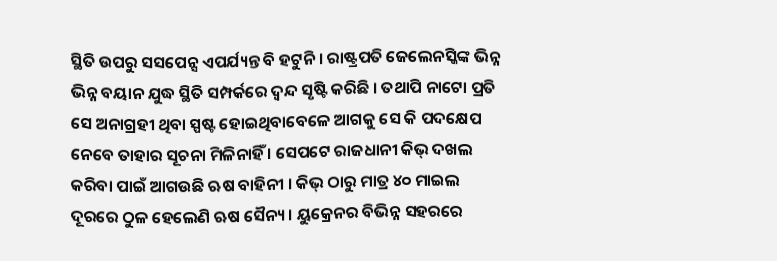ସ୍ଥିତି ଉପରୁ ସସପେନ୍ସ ଏପର୍ଯ୍ୟନ୍ତ ବି ହଟୁନି । ରାଷ୍ଟ୍ରପତି ଜେଲେନସ୍କିଙ୍କ ଭିନ୍ନ ଭିନ୍ନ ବୟାନ ଯୁଦ୍ଧ ସ୍ଥିତି ସମ୍ପର୍କରେ ଦ୍ୱନ୍ଦ ସୃଷ୍ଟି କରିଛି । ତଥାପି ନାଟୋ ପ୍ରତି ସେ ଅନାଗ୍ରହୀ ଥିବା ସ୍ପଷ୍ଟ ହୋଇଥିବାବେଳେ ଆଗକୁ ସେ କି ପଦକ୍ଷେପ ନେବେ ତାହାର ସୂଚନା ମିଳିନାହିଁ । ସେପଟେ ରାଜଧାନୀ କିଭ୍ ଦଖଲ କରିବା ପାଇଁ ଆଗଉଛି ଋଷ ବାହିନୀ । କିଭ୍ ଠାରୁ ମାତ୍ର ୪୦ ମାଇଲ ଦୂରରେ ଠୁଳ ହେଲେଣି ଋଷ ସୈନ୍ୟ । ୟୁକ୍ରେନର ବିଭିନ୍ନ ସହରରେ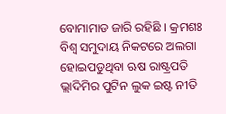ବୋମାମାଡ ଜାରି ରହିଛି । କ୍ରମଶଃ ବିଶ୍ୱ ସମୁଦାୟ ନିକଟରେ ଅଲଗା ହୋଇପଡୁଥିବା ଋଷ ରାଷ୍ଟ୍ରପତି ଭ୍ଲାଦିମିର ପୁଟିନ ଲୁକ ଇଷ୍ଟ ନୀତି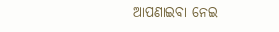ଆପଣାଇବା ନେଇ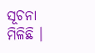ସୂଚନା ମିଳିଛି ।